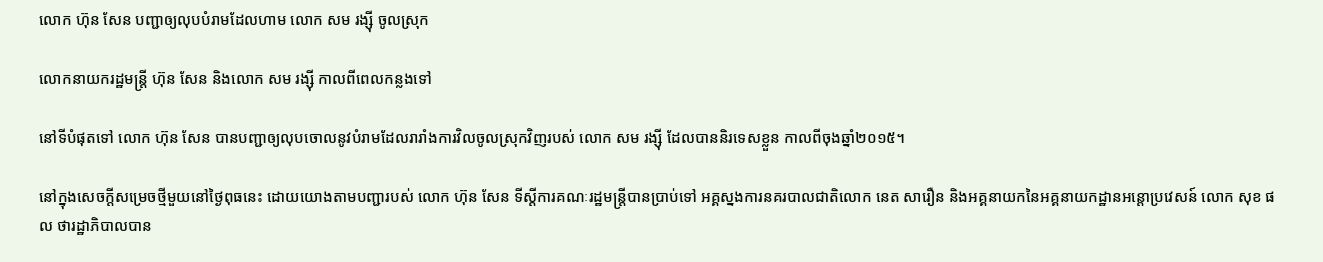លោក ហ៊ុន សែន បញ្ជាឲ្យលុបបំរាមដែលហាម លោក សម រង្ស៊ី ចូលស្រុក

លោកនាយករដ្ឋមន្រ្តី ហ៊ុន សែន និងលោក សម រង្ស៊ី កាលពីពេលកន្លងទៅ

នៅទីបំផុតទៅ លោក ហ៊ុន សែន បានបញ្ជាឲ្យលុបចោលនូវបំរាមដែលរារាំងការវិលចូលស្រុកវិញរបស់ លោក សម រង្ស៊ី ដែលបាននិរទេសខ្លួន កាលពីចុងឆ្នាំ២០១៥។

នៅក្នុងសេចក្តីសម្រេចថ្មីមួយនៅថ្ងៃពុធនេះ ដោយយោងតាមបញ្ជារបស់ លោក ហ៊ុន សែន ទីស្តីការគណៈរដ្ឋមន្រ្តីបានប្រាប់ទៅ អគ្គស្នងការនគរបាលជាតិលោក នេត សារឿន និងអគ្គនាយកនៃអគ្គនាយកដ្ឋានអន្តោប្រវេសន៍ លោក សុខ ផល ថារដ្ឋាភិបាលបាន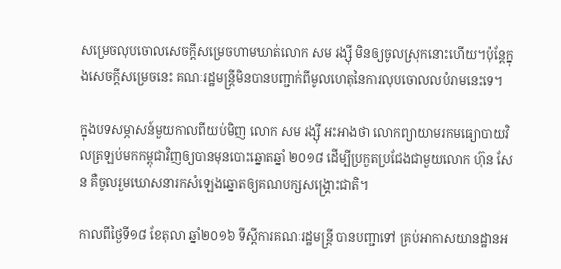សម្រេចលុបចោលសេចក្តីសម្រេចហាមឃាត់លោក សម រង្ស៊ី មិនឲ្យចូលស្រុកនោះហើយ។ប៉ុន្តែក្នុងសេចក្តីសម្រេចនេះ គណៈរដ្ឋមន្រ្តីមិនបានបញ្ជាក់ពីមូលហេតុនៃការលុបចោលលបំរាមនេះទេ។

ក្នុងបទសម្ភាសន៍មួយកាលពីយប់មិញ លោក សម រង្ស៊ី អះអាងថា លោកព្យាយាមរកមធ្យោបាយវិលត្រឡប់មកកម្ពុជាវិញឲ្យបានមុនបោះឆ្នោតឆ្នាំ ២០១៨ ដើម្បីប្រកួតប្រជែងជាមួយលោក ហ៊ុន សែន គឺចូលរួមឃោសនារកសំឡេងឆ្នោតឲ្យគណបក្សសង្គ្រោះជាតិ។

កាលពីថ្ងៃទី១៨ ខែតុលា ឆ្នាំ២០១៦ ទីស្តីការគណៈរដ្ឋមន្រ្តី បានបញ្ជាទៅ គ្រប់អាកាសយានដ្ឋានអ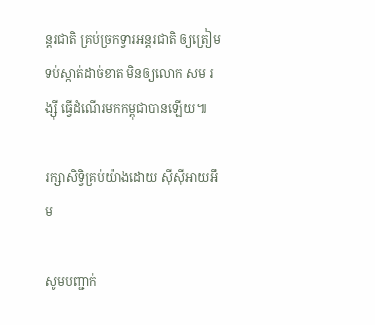ន្តរជាតិ គ្រប់ច្រកទ្វារអន្តរជាតិ ឲ្យត្រៀមទប់ស្កាត់ដាច់ខាត មិនឲ្យលោក សម រង្ស៊ី ធ្វើដំណើរមកកម្ពុជាបានឡើយ៕

រក្សាសិទ្វិគ្រប់យ៉ាងដោយ ស៊ីស៊ីអាយអឹម

សូមបញ្ជាក់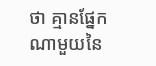ថា គ្មានផ្នែកណាមួយនៃ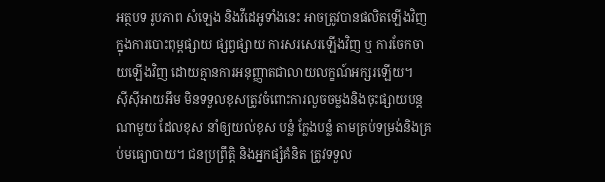អត្ថបទ រូបភាព សំឡេង និងវីដេអូទាំងនេះ អាចត្រូវបានផលិតឡើងវិញក្នុងការបោះពុម្ពផ្សាយ ផ្សព្វផ្សាយ ការសរសេរឡើងវិញ ឬ ការចែកចាយឡើងវិញ ដោយគ្មានការអនុញ្ញាតជាលាយលក្ខណ៍អក្សរឡើយ។
ស៊ីស៊ីអាយអឹម មិនទទួលខុសត្រូវចំពោះការលួចចម្លងនិងចុះផ្សាយបន្តណាមួយ ដែលខុស នាំឲ្យយល់ខុស បន្លំ ក្លែងបន្លំ តាមគ្រប់ទម្រង់និងគ្រប់មធ្យោបាយ។ ជនប្រព្រឹត្តិ និងអ្នកផ្សំគំនិត ត្រូវទទួល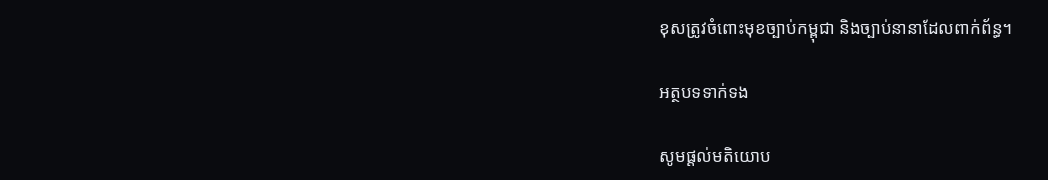ខុសត្រូវចំពោះមុខច្បាប់កម្ពុជា និងច្បាប់នានាដែលពាក់ព័ន្ធ។

អត្ថបទទាក់ទង

សូមផ្ដល់មតិយោប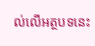ល់លើអត្ថបទនេះ